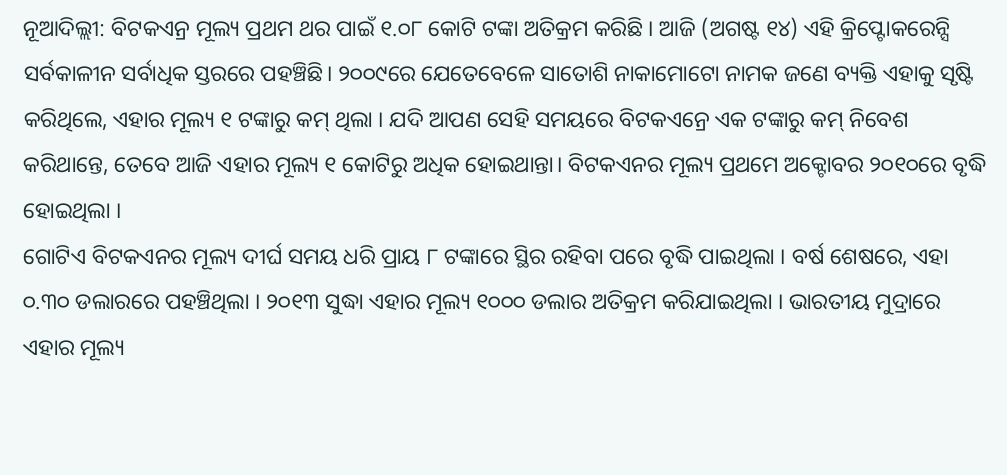ନୂଆଦିଲ୍ଲୀ: ବିଟକଏନ୍ର ମୂଲ୍ୟ ପ୍ରଥମ ଥର ପାଇଁ ୧.୦୮ କୋଟି ଟଙ୍କା ଅତିକ୍ରମ କରିଛି । ଆଜି (ଅଗଷ୍ଟ ୧୪) ଏହି କ୍ରିପ୍ଟୋକରେନ୍ସି ସର୍ବକାଳୀନ ସର୍ବାଧିକ ସ୍ତରରେ ପହଞ୍ଚିଛି। ୨୦୦୯ରେ ଯେତେବେଳେ ସାତୋଶି ନାକାମୋଟୋ ନାମକ ଜଣେ ବ୍ୟକ୍ତି ଏହାକୁ ସୃଷ୍ଟି କରିଥିଲେ, ଏହାର ମୂଲ୍ୟ ୧ ଟଙ୍କାରୁ କମ୍ ଥିଲା । ଯଦି ଆପଣ ସେହି ସମୟରେ ବିଟକଏନ୍ରେ ଏକ ଟଙ୍କାରୁ କମ୍ ନିବେଶ କରିଥାନ୍ତେ, ତେବେ ଆଜି ଏହାର ମୂଲ୍ୟ ୧ କୋଟିରୁ ଅଧିକ ହୋଇଥାନ୍ତା। ବିଟକଏନର ମୂଲ୍ୟ ପ୍ରଥମେ ଅକ୍ଟୋବର ୨୦୧୦ରେ ବୃଦ୍ଧି ହୋଇଥିଲା ।
ଗୋଟିଏ ବିଟକଏନର ମୂଲ୍ୟ ଦୀର୍ଘ ସମୟ ଧରି ପ୍ରାୟ ୮ ଟଙ୍କାରେ ସ୍ଥିର ରହିବା ପରେ ବୃଦ୍ଧି ପାଇଥିଲା । ବର୍ଷ ଶେଷରେ, ଏହା ୦.୩୦ ଡଲାରରେ ପହଞ୍ଚିଥିଲା । ୨୦୧୩ ସୁଦ୍ଧା ଏହାର ମୂଲ୍ୟ ୧୦୦୦ ଡଲାର ଅତିକ୍ରମ କରିଯାଇଥିଲା । ଭାରତୀୟ ମୁଦ୍ରାରେ ଏହାର ମୂଲ୍ୟ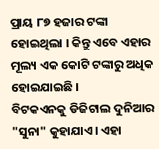ପ୍ରାୟ ୮୭ ହଜାର ଟଙ୍କା ହୋଇଥିଲା । କିନ୍ତୁ ଏବେ ଏହାର ମୂଲ୍ୟ ଏକ କୋଟି ଟଙ୍କାରୁ ଅଧିକ ହୋଇଯାଇଛି ।
ବିଟକଏନକୁ ଡିଜିଟାଲ ଦୁନିଆର "ସୁନା" କୁହାଯାଏ। ଏହା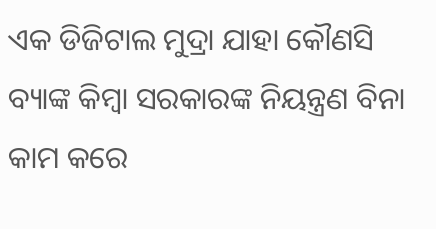ଏକ ଡିଜିଟାଲ ମୁଦ୍ରା ଯାହା କୌଣସି ବ୍ୟାଙ୍କ କିମ୍ବା ସରକାରଙ୍କ ନିୟନ୍ତ୍ରଣ ବିନା କାମ କରେ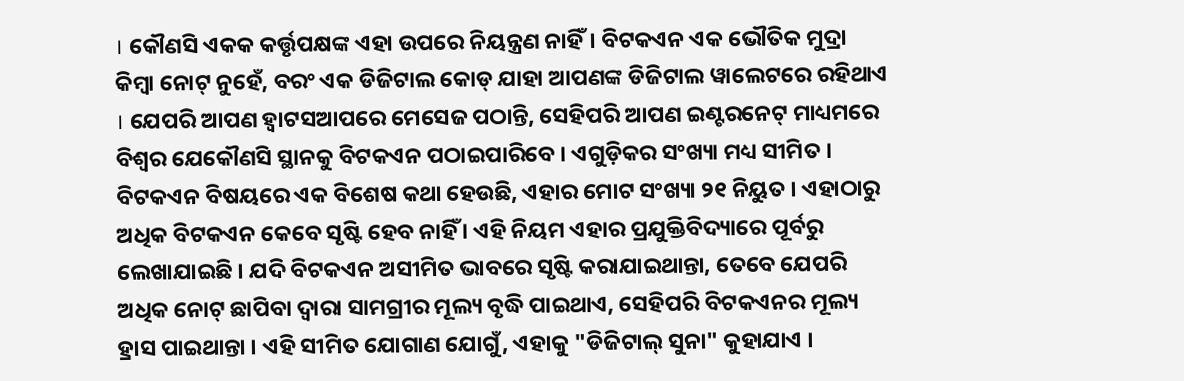। କୌଣସି ଏକକ କର୍ତ୍ତୃପକ୍ଷଙ୍କ ଏହା ଉପରେ ନିୟନ୍ତ୍ରଣ ନାହିଁ। ବିଟକଏନ ଏକ ଭୌତିକ ମୁଦ୍ରା କିମ୍ବା ନୋଟ୍ ନୁହେଁ, ବରଂ ଏକ ଡିଜିଟାଲ କୋଡ୍ ଯାହା ଆପଣଙ୍କ ଡିଜିଟାଲ ୱାଲେଟରେ ରହିଥାଏ । ଯେପରି ଆପଣ ହ୍ୱାଟସଆପରେ ମେସେଜ ପଠାନ୍ତି, ସେହିପରି ଆପଣ ଇଣ୍ଟରନେଟ୍ ମାଧ୍ୟମରେ ବିଶ୍ୱର ଯେକୌଣସି ସ୍ଥାନକୁ ବିଟକଏନ ପଠାଇପାରିବେ । ଏଗୁଡ଼ିକର ସଂଖ୍ୟା ମଧ୍ୟ ସୀମିତ ।
ବିଟକଏନ ବିଷୟରେ ଏକ ବିଶେଷ କଥା ହେଉଛି, ଏହାର ମୋଟ ସଂଖ୍ୟା ୨୧ ନିୟୁତ । ଏହାଠାରୁ ଅଧିକ ବିଟକଏନ କେବେ ସୃଷ୍ଟି ହେବ ନାହିଁ । ଏହି ନିୟମ ଏହାର ପ୍ରଯୁକ୍ତିବିଦ୍ୟାରେ ପୂର୍ବରୁ ଲେଖାଯାଇଛି । ଯଦି ବିଟକଏନ ଅସୀମିତ ଭାବରେ ସୃଷ୍ଟି କରାଯାଇଥାନ୍ତା, ତେବେ ଯେପରି ଅଧିକ ନୋଟ୍ ଛାପିବା ଦ୍ୱାରା ସାମଗ୍ରୀର ମୂଲ୍ୟ ବୃଦ୍ଧି ପାଇଥାଏ, ସେହିପରି ବିଟକଏନର ମୂଲ୍ୟ ହ୍ରାସ ପାଇଥାନ୍ତା । ଏହି ସୀମିତ ଯୋଗାଣ ଯୋଗୁଁ, ଏହାକୁ "ଡିଜିଟାଲ୍ ସୁନା" କୁହାଯାଏ ।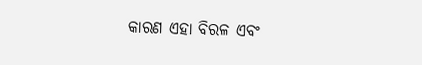କାରଣ ଏହା ବିରଳ ଏବଂ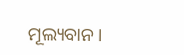ମୂଲ୍ୟବାନ।